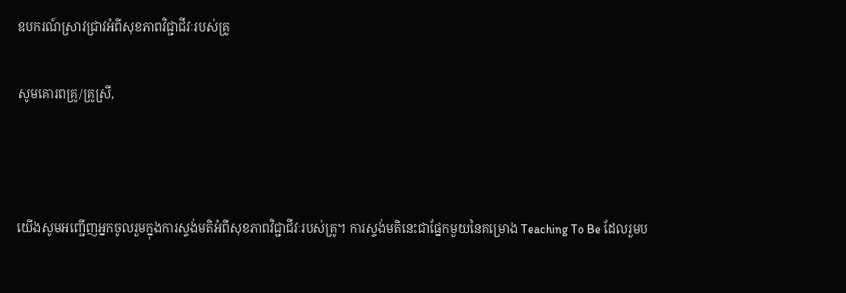ឧបករណ៍ស្រាវជ្រាវអំពីសុខភាពវិជ្ជាជីវៈរបស់គ្រូ

សូមគោរពគ្រូ/គ្រូស្រី,



យើងសូមអញ្ជើញអ្នកចូលរួមក្នុងការស្ទង់មតិអំពីសុខភាពវិជ្ជាជីវៈរបស់គ្រូ។ ការស្ទង់មតិនេះជាផ្នែកមួយនៃគម្រោង Teaching To Be ដែលរួមប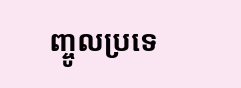ញ្ចូលប្រទេ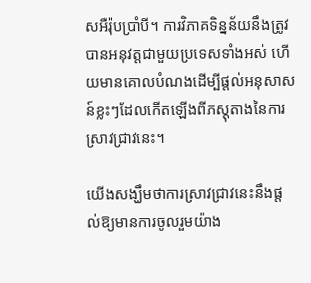សអឺរ៉ុបប្រាំបី។ ការវិភាគទិន្នន័យនឹងត្រូវបានអនុវត្តជាមួយប្រទេសទាំងអស់ ហើយមានគោលបំណងដើម្បីផ្តល់អនុសាសន៍ខ្លះៗដែលកើតឡើងពីភស្តុតាងនៃការស្រាវជ្រាវនេះ។

យើងសង្ឃឹមថាការស្រាវជ្រាវនេះនឹងផ្តល់ឱ្យមានការចូលរួមយ៉ាង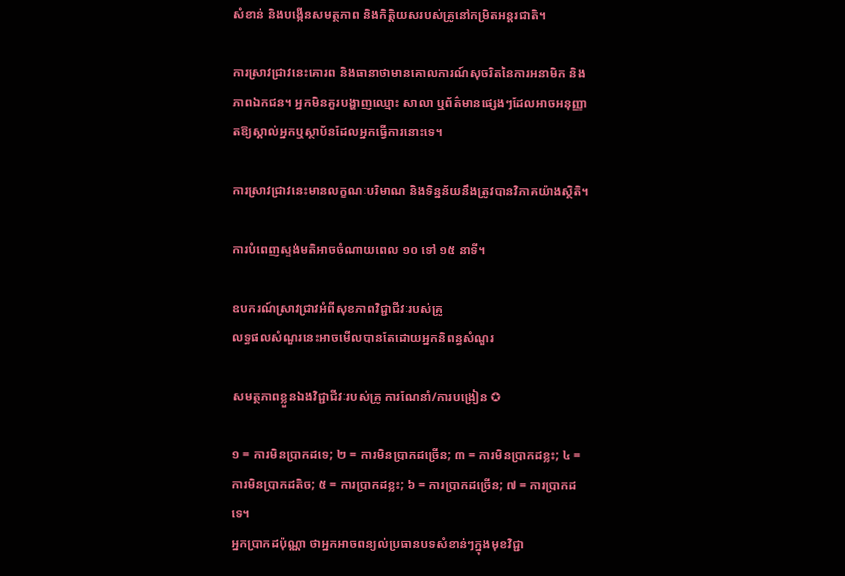សំខាន់ និងបង្កើនសមត្ថភាព និងកិត្តិយសរបស់គ្រូនៅកម្រិតអន្តរជាតិ។

ការស្រាវជ្រាវនេះគោរព និងធានាថាមានគោលការណ៍សុចរិតនៃការអនាមិក និងភាពឯកជន។ អ្នកមិនគួរបង្ហាញឈ្មោះ សាលា ឬព័ត៌មានផ្សេងៗដែលអាចអនុញ្ញាតឱ្យស្គាល់អ្នកឬស្ថាប័នដែលអ្នកធ្វើការនោះទេ។

ការស្រាវជ្រាវនេះមានលក្ខណៈបរិមាណ និងទិន្នន័យនឹងត្រូវបានវិភាគយ៉ាងស្ថិតិ។

ការបំពេញស្ទង់មតិអាចចំណាយពេល ១០ ទៅ ១៥ នាទី។

ឧបករណ៍ស្រាវជ្រាវអំពីសុខភាពវិជ្ជាជីវៈរបស់គ្រូ
លទ្ធផលសំណួរនេះអាចមើលបានតែដោយអ្នកនិពន្ធសំណួរ

សមត្ថភាពខ្លួនឯងវិជ្ជាជីវៈរបស់គ្រូ ការណែនាំ/ការបង្រៀន ✪

១ = ការមិនប្រាកដទេ; ២ = ការមិនប្រាកដច្រើន; ៣ = ការមិនប្រាកដខ្លះ; ៤ = ការមិនប្រាកដតិច; ៥ = ការប្រាកដខ្លះ; ៦ = ការប្រាកដច្រើន; ៧ = ការប្រាកដទេ។
អ្នកប្រាកដប៉ុណ្ណា ថាអ្នកអាចពន្យល់ប្រធានបទសំខាន់ៗក្នុងមុខវិជ្ជា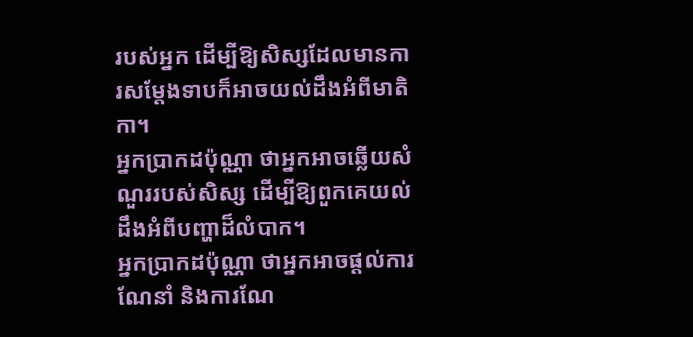របស់អ្នក ដើម្បីឱ្យសិស្សដែលមានការសម្តែងទាបក៏អាចយល់ដឹងអំពីមាតិកា។
អ្នកប្រាកដប៉ុណ្ណា ថាអ្នកអាចឆ្លើយសំណួររបស់សិស្ស ដើម្បីឱ្យពួកគេយល់ដឹងអំពីបញ្ហាដ៏លំបាក។
អ្នកប្រាកដប៉ុណ្ណា ថាអ្នកអាចផ្តល់ការណែនាំ និងការណែ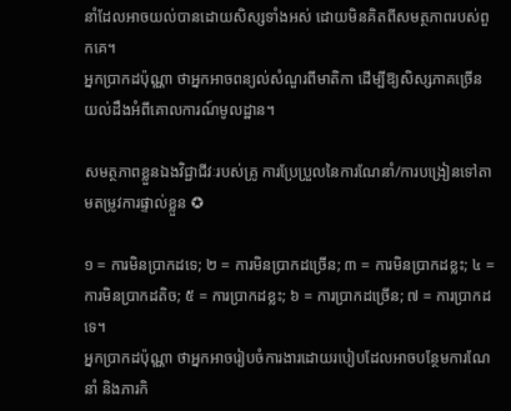នាំដែលអាចយល់បានដោយសិស្សទាំងអស់ ដោយមិនគិតពីសមត្ថភាពរបស់ពួកគេ។
អ្នកប្រាកដប៉ុណ្ណា ថាអ្នកអាចពន្យល់សំណួរពីមាតិកា ដើម្បីឱ្យសិស្សភាគច្រើនយល់ដឹងអំពីគោលការណ៍មូលដ្ឋាន។

សមត្ថភាពខ្លួនឯងវិជ្ជាជីវៈរបស់គ្រូ ការប្រែប្រួលនៃការណែនាំ/ការបង្រៀនទៅតាមតម្រូវការផ្ទាល់ខ្លួន ✪

១ = ការមិនប្រាកដទេ; ២ = ការមិនប្រាកដច្រើន; ៣ = ការមិនប្រាកដខ្លះ; ៤ = ការមិនប្រាកដតិច; ៥ = ការប្រាកដខ្លះ; ៦ = ការប្រាកដច្រើន; ៧ = ការប្រាកដទេ។
អ្នកប្រាកដប៉ុណ្ណា ថាអ្នកអាចរៀបចំការងារដោយរបៀបដែលអាចបន្ថែមការណែនាំ និងភារកិ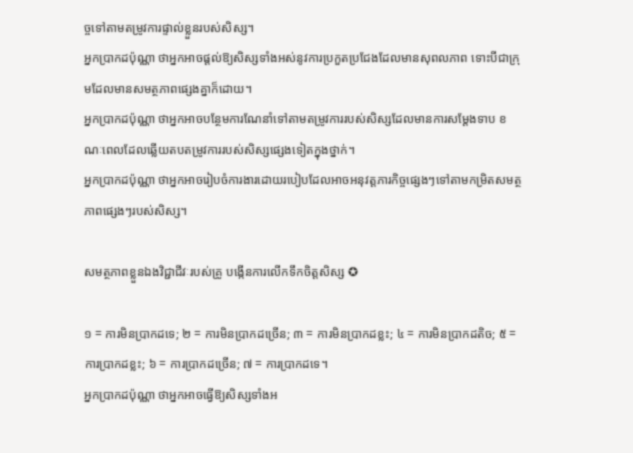ច្ចទៅតាមតម្រូវការផ្ទាល់ខ្លួនរបស់សិស្ស។
អ្នកប្រាកដប៉ុណ្ណា ថាអ្នកអាចផ្តល់ឱ្យសិស្សទាំងអស់នូវការប្រកួតប្រជែងដែលមានសុពលភាព ទោះបីជាក្រុមដែលមានសមត្ថភាពផ្សេងគ្នាក៏ដោយ។
អ្នកប្រាកដប៉ុណ្ណា ថាអ្នកអាចបន្ថែមការណែនាំទៅតាមតម្រូវការរបស់សិស្សដែលមានការសម្តែងទាប ខណៈពេលដែលឆ្លើយតបតម្រូវការរបស់សិស្សផ្សេងទៀតក្នុងថ្នាក់។
អ្នកប្រាកដប៉ុណ្ណា ថាអ្នកអាចរៀបចំការងារដោយរបៀបដែលអាចអនុវត្តភារកិច្ចផ្សេងៗទៅតាមកម្រិតសមត្ថភាពផ្សេងៗរបស់សិស្ស។

សមត្ថភាពខ្លួនឯងវិជ្ជាជីវៈរបស់គ្រូ បង្កើនការលើកទឹកចិត្តសិស្ស ✪

១ = ការមិនប្រាកដទេ; ២ = ការមិនប្រាកដច្រើន; ៣ = ការមិនប្រាកដខ្លះ; ៤ = ការមិនប្រាកដតិច; ៥ = ការប្រាកដខ្លះ; ៦ = ការប្រាកដច្រើន; ៧ = ការប្រាកដទេ។
អ្នកប្រាកដប៉ុណ្ណា ថាអ្នកអាចធ្វើឱ្យសិស្សទាំងអ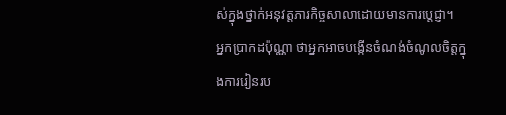ស់ក្នុងថ្នាក់អនុវត្តភារកិច្ចសាលាដោយមានការប្តេជ្ញា។
អ្នកប្រាកដប៉ុណ្ណា ថាអ្នកអាចបង្កើនចំណង់ចំណូលចិត្តក្នុងការរៀនរប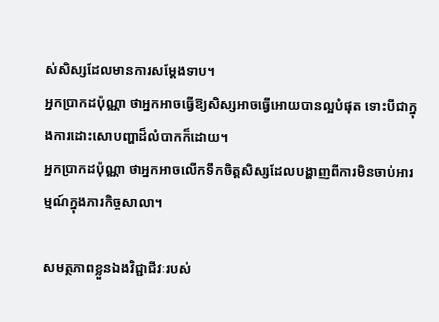ស់សិស្សដែលមានការសម្តែងទាប។
អ្នកប្រាកដប៉ុណ្ណា ថាអ្នកអាចធ្វើឱ្យសិស្សអាចធ្វើអោយបានល្អបំផុត ទោះបីជាក្នុងការដោះសោបញ្ហាដ៏លំបាកក៏ដោយ។
អ្នកប្រាកដប៉ុណ្ណា ថាអ្នកអាចលើកទឹកចិត្តសិស្សដែលបង្ហាញពីការមិនចាប់អារម្មណ៍ក្នុងភារកិច្ចសាលា។

សមត្ថភាពខ្លួនឯងវិជ្ជាជីវៈរបស់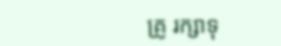គ្រូ រក្សាទុ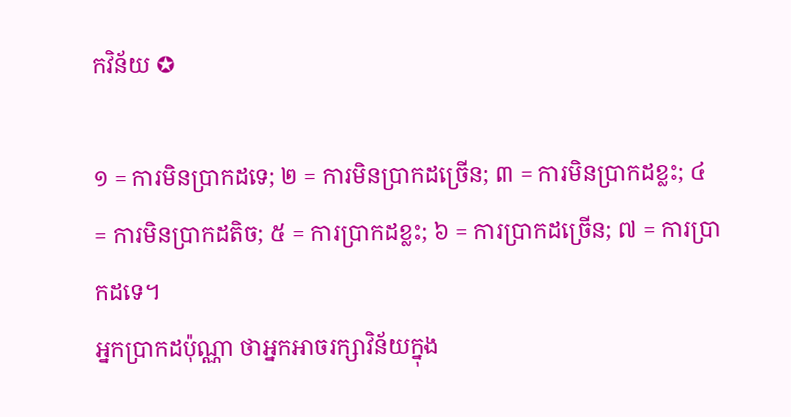កវិន័យ ✪

១ = ការមិនប្រាកដទេ; ២ = ការមិនប្រាកដច្រើន; ៣ = ការមិនប្រាកដខ្លះ; ៤ = ការមិនប្រាកដតិច; ៥ = ការប្រាកដខ្លះ; ៦ = ការប្រាកដច្រើន; ៧ = ការប្រាកដទេ។
អ្នកប្រាកដប៉ុណ្ណា ថាអ្នកអាចរក្សាវិន័យក្នុង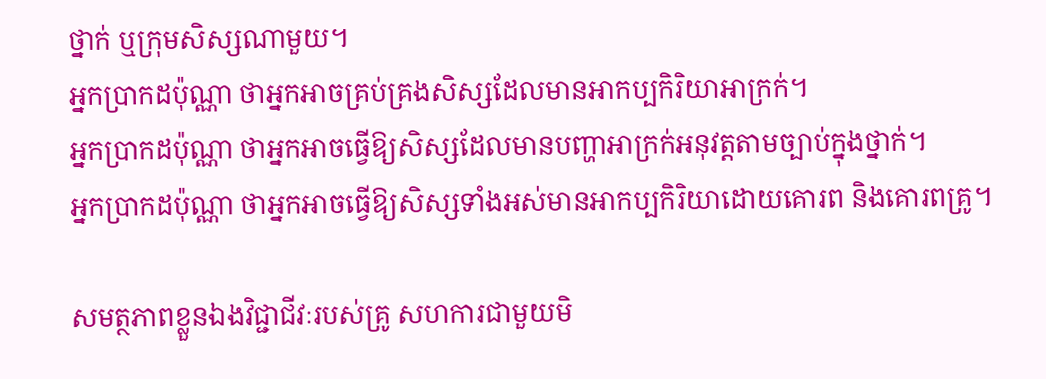ថ្នាក់ ឬក្រុមសិស្សណាមួយ។
អ្នកប្រាកដប៉ុណ្ណា ថាអ្នកអាចគ្រប់គ្រងសិស្សដែលមានអាកប្បកិរិយាអាក្រក់។
អ្នកប្រាកដប៉ុណ្ណា ថាអ្នកអាចធ្វើឱ្យសិស្សដែលមានបញ្ហាអាក្រក់អនុវត្តតាមច្បាប់ក្នុងថ្នាក់។
អ្នកប្រាកដប៉ុណ្ណា ថាអ្នកអាចធ្វើឱ្យសិស្សទាំងអស់មានអាកប្បកិរិយាដោយគោរព និងគោរពគ្រូ។

សមត្ថភាពខ្លួនឯងវិជ្ជាជីវៈរបស់គ្រូ សហការជាមួយមិ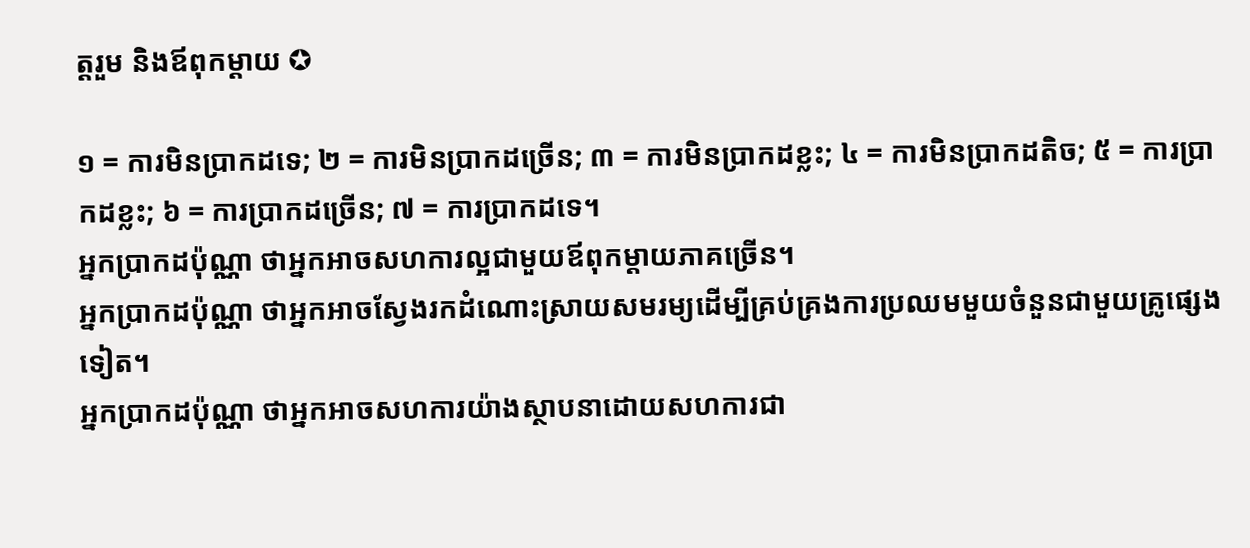ត្តរួម និងឪពុកម្តាយ ✪

១ = ការមិនប្រាកដទេ; ២ = ការមិនប្រាកដច្រើន; ៣ = ការមិនប្រាកដខ្លះ; ៤ = ការមិនប្រាកដតិច; ៥ = ការប្រាកដខ្លះ; ៦ = ការប្រាកដច្រើន; ៧ = ការប្រាកដទេ។
អ្នកប្រាកដប៉ុណ្ណា ថាអ្នកអាចសហការល្អជាមួយឪពុកម្តាយភាគច្រើន។
អ្នកប្រាកដប៉ុណ្ណា ថាអ្នកអាចស្វែងរកដំណោះស្រាយសមរម្យដើម្បីគ្រប់គ្រងការប្រឈមមួយចំនួនជាមួយគ្រូផ្សេងទៀត។
អ្នកប្រាកដប៉ុណ្ណា ថាអ្នកអាចសហការយ៉ាងស្ថាបនាដោយសហការជា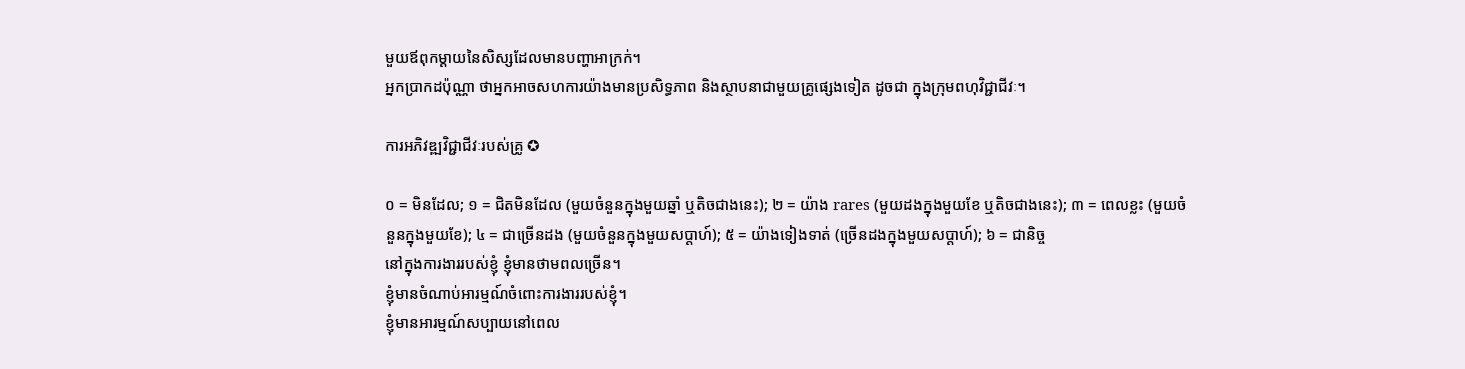មួយឪពុកម្តាយនៃសិស្សដែលមានបញ្ហាអាក្រក់។
អ្នកប្រាកដប៉ុណ្ណា ថាអ្នកអាចសហការយ៉ាងមានប្រសិទ្ធភាព និងស្ថាបនាជាមួយគ្រូផ្សេងទៀត ដូចជា ក្នុងក្រុមពហុវិជ្ជាជីវៈ។

ការអភិវឌ្ឍវិជ្ជាជីវៈរបស់គ្រូ ✪

០ = មិនដែល; ១ = ជិតមិនដែល (មួយចំនួនក្នុងមួយឆ្នាំ ឬតិចជាងនេះ); ២ = យ៉ាង rares (មួយដងក្នុងមួយខែ ឬតិចជាងនេះ); ៣ = ពេលខ្លះ (មួយចំនួនក្នុងមួយខែ); ៤ = ជាច្រើនដង (មួយចំនួនក្នុងមួយសប្តាហ៍); ៥ = យ៉ាងទៀងទាត់ (ច្រើនដងក្នុងមួយសប្តាហ៍); ៦ = ជានិច្ច
នៅក្នុងការងាររបស់ខ្ញុំ ខ្ញុំមានថាមពលច្រើន។
ខ្ញុំមានចំណាប់អារម្មណ៍ចំពោះការងាររបស់ខ្ញុំ។
ខ្ញុំមានអារម្មណ៍សប្បាយនៅពេល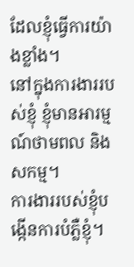ដែលខ្ញុំធ្វើការយ៉ាងខ្លាំង។
នៅក្នុងការងាររបស់ខ្ញុំ ខ្ញុំមានអារម្មណ៍ថាមពល និងសកម្ម។
ការងាររបស់ខ្ញុំបង្កើនការបំភ្លឺខ្ញុំ។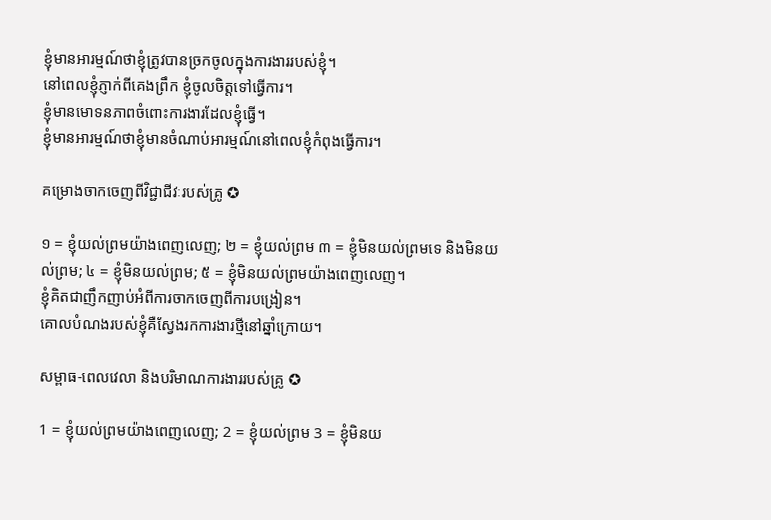ខ្ញុំមានអារម្មណ៍ថាខ្ញុំត្រូវបានច្រកចូលក្នុងការងាររបស់ខ្ញុំ។
នៅពេលខ្ញុំភ្ញាក់ពីគេងព្រឹក ខ្ញុំចូលចិត្តទៅធ្វើការ។
ខ្ញុំមានមោទនភាពចំពោះការងារដែលខ្ញុំធ្វើ។
ខ្ញុំមានអារម្មណ៍ថាខ្ញុំមានចំណាប់អារម្មណ៍នៅពេលខ្ញុំកំពុងធ្វើការ។

គម្រោងចាកចេញពីវិជ្ជាជីវៈរបស់គ្រូ ✪

១ = ខ្ញុំយល់ព្រមយ៉ាងពេញលេញ; ២ = ខ្ញុំយល់ព្រម ៣ = ខ្ញុំមិនយល់ព្រមទេ និងមិនយល់ព្រម; ៤ = ខ្ញុំមិនយល់ព្រម; ៥ = ខ្ញុំមិនយល់ព្រមយ៉ាងពេញលេញ។
ខ្ញុំគិតជាញឹកញាប់អំពីការចាកចេញពីការបង្រៀន។
គោលបំណងរបស់ខ្ញុំគឺស្វែងរកការងារថ្មីនៅឆ្នាំក្រោយ។

សម្ពាធ-ពេលវេលា និងបរិមាណការងាររបស់គ្រូ ✪

1 = ខ្ញុំយល់ព្រមយ៉ាងពេញលេញ; 2 = ខ្ញុំយល់ព្រម 3 = ខ្ញុំមិនយ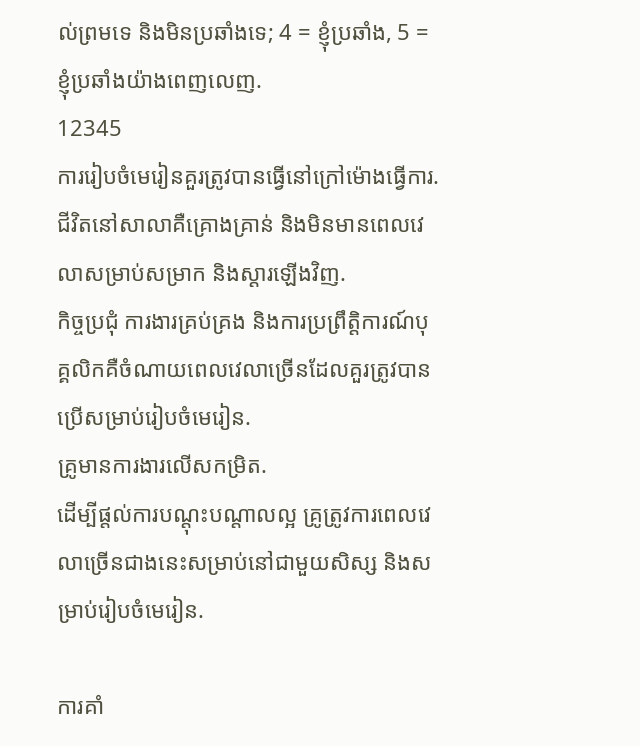ល់ព្រមទេ និងមិនប្រឆាំងទេ; 4 = ខ្ញុំប្រឆាំង, 5 = ខ្ញុំប្រឆាំងយ៉ាងពេញលេញ.
12345
ការរៀបចំមេរៀនគួរត្រូវបានធ្វើនៅក្រៅម៉ោងធ្វើការ.
ជីវិតនៅសាលាគឺគ្រោងគ្រាន់ និងមិនមានពេលវេលាសម្រាប់សម្រាក និងស្ដារឡើងវិញ.
កិច្ចប្រជុំ ការងារគ្រប់គ្រង និងការប្រព្រឹត្តិការណ៍បុគ្គលិកគឺចំណាយពេលវេលាច្រើនដែលគួរត្រូវបានប្រើសម្រាប់រៀបចំមេរៀន.
គ្រូមានការងារលើសកម្រិត.
ដើម្បីផ្តល់ការបណ្តុះបណ្តាលល្អ គ្រូត្រូវការពេលវេលាច្រើនជាងនេះសម្រាប់នៅជាមួយសិស្ស និងសម្រាប់រៀបចំមេរៀន.

ការគាំ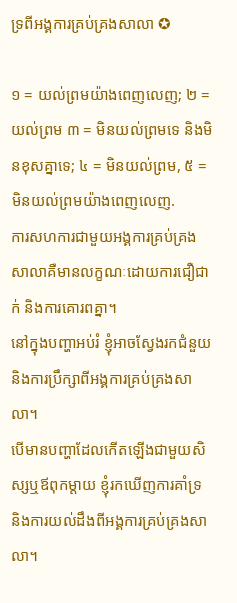ទ្រពីអង្គការគ្រប់គ្រងសាលា ✪

១ = យល់ព្រមយ៉ាងពេញលេញ; ២ = យល់ព្រម ៣ = មិនយល់ព្រមទេ និងមិនខុសគ្នាទេ; ៤ = មិនយល់ព្រម, ៥ = មិនយល់ព្រមយ៉ាងពេញលេញ.
ការសហការជាមួយអង្គការគ្រប់គ្រងសាលាគឺមានលក្ខណៈដោយការជឿជាក់ និងការគោរពគ្នា។
នៅក្នុងបញ្ហាអប់រំ ខ្ញុំអាចស្វែងរកជំនួយ និងការប្រឹក្សាពីអង្គការគ្រប់គ្រងសាលា។
បើមានបញ្ហាដែលកើតឡើងជាមួយសិស្សឬឪពុកម្តាយ ខ្ញុំរកឃើញការគាំទ្រ និងការយល់ដឹងពីអង្គការគ្រប់គ្រងសាលា។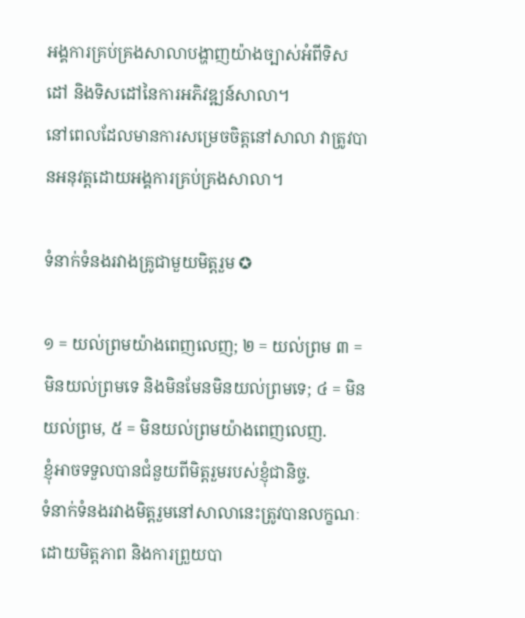អង្គការគ្រប់គ្រងសាលាបង្ហាញយ៉ាងច្បាស់អំពីទិសដៅ និងទិសដៅនៃការអភិវឌ្ឍន៍សាលា។
នៅពេលដែលមានការសម្រេចចិត្តនៅសាលា វាត្រូវបានអនុវត្តដោយអង្គការគ្រប់គ្រងសាលា។

ទំនាក់ទំនងរវាងគ្រូជាមួយមិត្តរួម ✪

១ = យល់ព្រមយ៉ាងពេញលេញ; ២ = យល់ព្រម ៣ = មិនយល់ព្រមទេ និងមិនមែនមិនយល់ព្រមទេ; ៤ = មិនយល់ព្រម, ៥ = មិនយល់ព្រមយ៉ាងពេញលេញ.
ខ្ញុំអាចទទួលបានជំនួយពីមិត្តរួមរបស់ខ្ញុំជានិច្ច.
ទំនាក់ទំនងរវាងមិត្តរួមនៅសាលានេះត្រូវបានលក្ខណៈដោយមិត្តភាព និងការព្រួយបា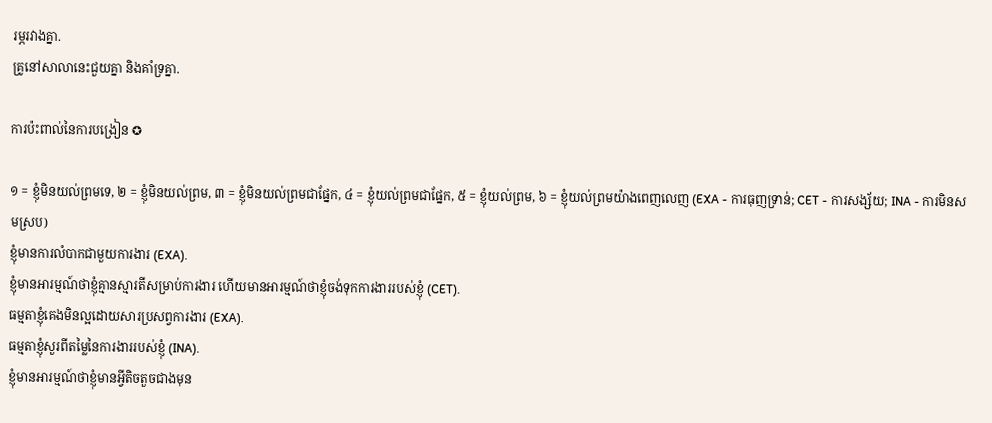រម្ភរវាងគ្នា.
គ្រូនៅសាលានេះជួយគ្នា និងគាំទ្រគ្នា.

ការប៉ះពាល់នៃការបង្រៀន ✪

១ = ខ្ញុំមិនយល់ព្រមទេ, ២ = ខ្ញុំមិនយល់ព្រម, ៣ = ខ្ញុំមិនយល់ព្រមជាផ្នែក, ៤ = ខ្ញុំយល់ព្រមជាផ្នែក, ៥ = ខ្ញុំយល់ព្រម, ៦ = ខ្ញុំយល់ព្រមយ៉ាងពេញលេញ (EXA - ការធុញទ្រាន់; CET - ការសង្ស័យ; INA - ការមិនសមស្រប)
ខ្ញុំមានការលំបាកជាមួយការងារ (EXA).
ខ្ញុំមានអារម្មណ៍ថាខ្ញុំគ្មានស្មារតីសម្រាប់ការងារ ហើយមានអារម្មណ៍ថាខ្ញុំចង់ទុកការងាររបស់ខ្ញុំ (CET).
ធម្មតាខ្ញុំគេងមិនល្អដោយសារប្រសព្វការងារ (EXA).
ធម្មតាខ្ញុំសួរពីតម្លៃនៃការងាររបស់ខ្ញុំ (INA).
ខ្ញុំមានអារម្មណ៍ថាខ្ញុំមានអ្វីតិចតួចជាងមុន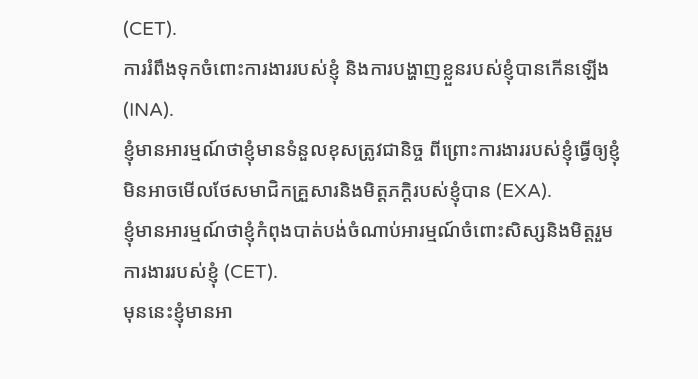(CET).
ការរំពឹងទុកចំពោះការងាររបស់ខ្ញុំ និងការបង្ហាញខ្លួនរបស់ខ្ញុំបានកើនឡើង (INA).
ខ្ញុំមានអារម្មណ៍ថាខ្ញុំមានទំនួលខុសត្រូវជានិច្ច ពីព្រោះការងាររបស់ខ្ញុំធ្វើឲ្យខ្ញុំមិនអាចមើលថែសមាជិកគ្រួសារនិងមិត្តភក្តិរបស់ខ្ញុំបាន (EXA).
ខ្ញុំមានអារម្មណ៍ថាខ្ញុំកំពុងបាត់បង់ចំណាប់អារម្មណ៍ចំពោះសិស្សនិងមិត្តរួមការងាររបស់ខ្ញុំ (CET).
មុននេះខ្ញុំមានអា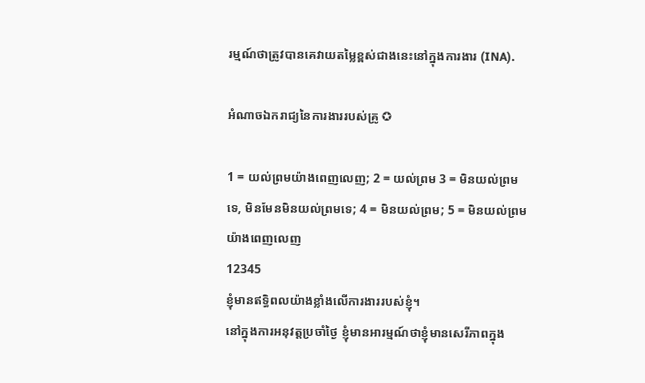រម្មណ៍ថាត្រូវបានគេវាយតម្លៃខ្ពស់ជាងនេះនៅក្នុងការងារ (INA).

អំណាចឯករាជ្យនៃការងាររបស់គ្រូ ✪

1 = យល់ព្រមយ៉ាងពេញលេញ; 2 = យល់ព្រម 3 = មិនយល់ព្រមទេ, មិនមែនមិនយល់ព្រមទេ; 4 = មិនយល់ព្រម; 5 = មិនយល់ព្រមយ៉ាងពេញលេញ
12345
ខ្ញុំមានឥទ្ធិពលយ៉ាងខ្លាំងលើការងាររបស់ខ្ញុំ។
នៅក្នុងការអនុវត្តប្រចាំថ្ងៃ ខ្ញុំមានអារម្មណ៍ថាខ្ញុំមានសេរីភាពក្នុង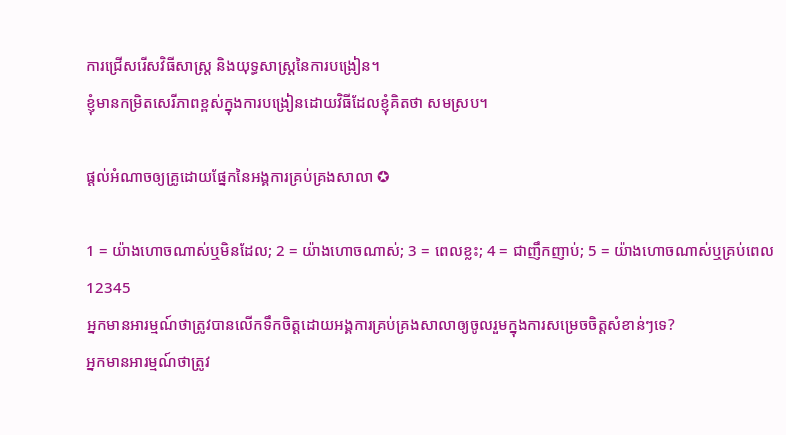ការជ្រើសរើសវិធីសាស្ត្រ និងយុទ្ធសាស្ត្រនៃការបង្រៀន។
ខ្ញុំមានកម្រិតសេរីភាពខ្ពស់ក្នុងការបង្រៀនដោយវិធីដែលខ្ញុំគិតថា សមស្រប។

ផ្តល់អំណាចឲ្យគ្រូដោយផ្នែកនៃអង្គការគ្រប់គ្រងសាលា ✪

1 = យ៉ាងហោចណាស់ឬមិនដែល; 2 = យ៉ាងហោចណាស់; 3 = ពេលខ្លះ; 4 = ជាញឹកញាប់; 5 = យ៉ាងហោចណាស់ឬគ្រប់ពេល
12345
អ្នកមានអារម្មណ៍ថាត្រូវបានលើកទឹកចិត្តដោយអង្គការគ្រប់គ្រងសាលាឲ្យចូលរួមក្នុងការសម្រេចចិត្តសំខាន់ៗទេ?
អ្នកមានអារម្មណ៍ថាត្រូវ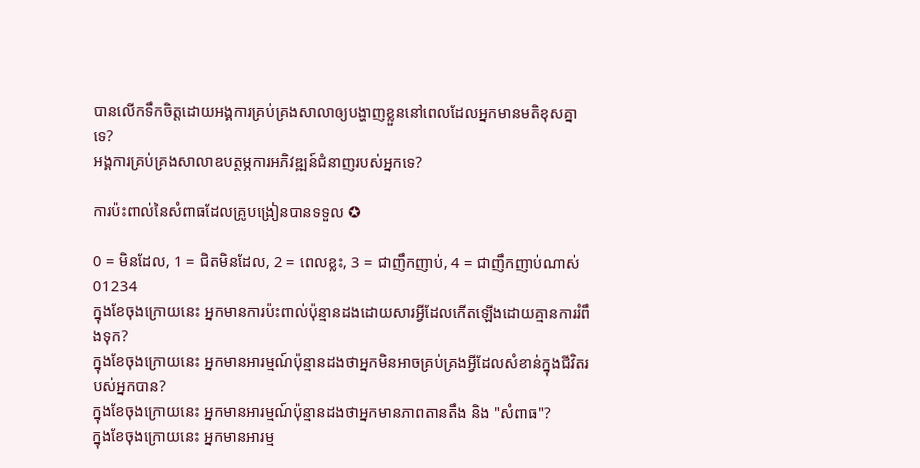បានលើកទឹកចិត្តដោយអង្គការគ្រប់គ្រងសាលាឲ្យបង្ហាញខ្លួននៅពេលដែលអ្នកមានមតិខុសគ្នាទេ?
អង្គការគ្រប់គ្រងសាលាឧបត្ថម្ភការអភិវឌ្ឍន៍ជំនាញរបស់អ្នកទេ?

ការប៉ះពាល់នៃសំពាធដែលគ្រូបង្រៀនបានទទួល ✪

0 = មិនដែល, 1 = ជិតមិនដែល, 2 = ពេលខ្លះ, 3 = ជាញឹកញាប់, 4 = ជាញឹកញាប់ណាស់
01234
ក្នុងខែចុងក្រោយនេះ អ្នកមានការប៉ះពាល់ប៉ុន្មានដងដោយសារអ្វីដែលកើតឡើងដោយគ្មានការរំពឹងទុក?
ក្នុងខែចុងក្រោយនេះ អ្នកមានអារម្មណ៍ប៉ុន្មានដងថាអ្នកមិនអាចគ្រប់គ្រងអ្វីដែលសំខាន់ក្នុងជីវិតរបស់អ្នកបាន?
ក្នុងខែចុងក្រោយនេះ អ្នកមានអារម្មណ៍ប៉ុន្មានដងថាអ្នកមានភាពតានតឹង និង "សំពាធ"?
ក្នុងខែចុងក្រោយនេះ អ្នកមានអារម្ម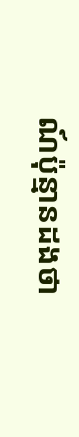ណ៍ប៉ុន្មានដងថា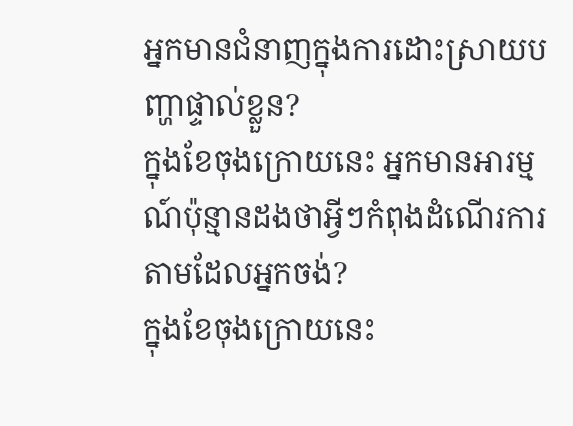អ្នកមានជំនាញក្នុងការដោះស្រាយបញ្ហាផ្ទាល់ខ្លួន?
ក្នុងខែចុងក្រោយនេះ អ្នកមានអារម្មណ៍ប៉ុន្មានដងថាអ្វីៗកំពុងដំណើរការតាមដែលអ្នកចង់?
ក្នុងខែចុងក្រោយនេះ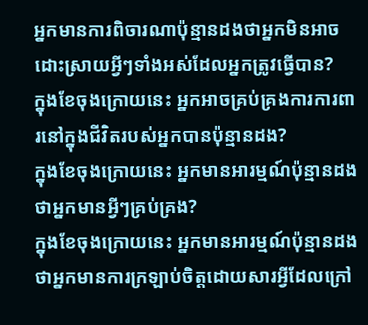អ្នកមានការពិចារណាប៉ុន្មានដងថាអ្នកមិនអាចដោះស្រាយអ្វីៗទាំងអស់ដែលអ្នកត្រូវធ្វើបាន?
ក្នុងខែចុងក្រោយនេះ អ្នកអាចគ្រប់គ្រងការការពារនៅក្នុងជីវិតរបស់អ្នកបានប៉ុន្មានដង?
ក្នុងខែចុងក្រោយនេះ អ្នកមានអារម្មណ៍ប៉ុន្មានដងថាអ្នកមានអ្វីៗគ្រប់គ្រង?
ក្នុងខែចុងក្រោយនេះ អ្នកមានអារម្មណ៍ប៉ុន្មានដងថាអ្នកមានការក្រឡាប់ចិត្តដោយសារអ្វីដែលក្រៅ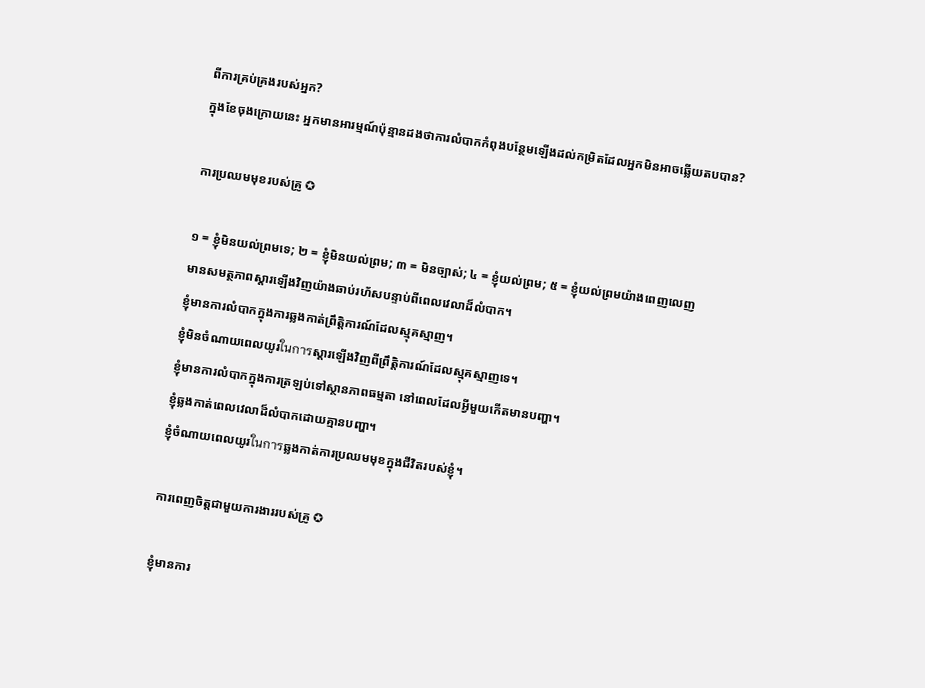ពីការគ្រប់គ្រងរបស់អ្នក?
ក្នុងខែចុងក្រោយនេះ អ្នកមានអារម្មណ៍ប៉ុន្មានដងថាការលំបាកកំពុងបន្ថែមឡើងដល់កម្រិតដែលអ្នកមិនអាចឆ្លើយតបបាន?

ការប្រឈមមុខរបស់គ្រូ ✪

១ = ខ្ញុំមិនយល់ព្រមទេ; ២ = ខ្ញុំមិនយល់ព្រម; ៣ = មិនច្បាស់; ៤ = ខ្ញុំយល់ព្រម; ៥ = ខ្ញុំយល់ព្រមយ៉ាងពេញលេញ
មានសមត្ថភាពស្ដារឡើងវិញយ៉ាងឆាប់រហ័សបន្ទាប់ពីពេលវេលាដ៏លំបាក។
ខ្ញុំមានការលំបាកក្នុងការឆ្លងកាត់ព្រឹត្តិការណ៍ដែលស្មុគស្មាញ។
ខ្ញុំមិនចំណាយពេលយូរในการស្ដារឡើងវិញពីព្រឹត្តិការណ៍ដែលស្មុគស្មាញទេ។
ខ្ញុំមានការលំបាកក្នុងការត្រឡប់ទៅស្ថានភាពធម្មតា នៅពេលដែលអ្វីមួយកើតមានបញ្ហា។
ខ្ញុំឆ្លងកាត់ពេលវេលាដ៏លំបាកដោយគ្មានបញ្ហា។
ខ្ញុំចំណាយពេលយូរในการឆ្លងកាត់ការប្រឈមមុខក្នុងជីវិតរបស់ខ្ញុំ។

ការពេញចិត្តជាមួយការងាររបស់គ្រូ ✪

ខ្ញុំមានការ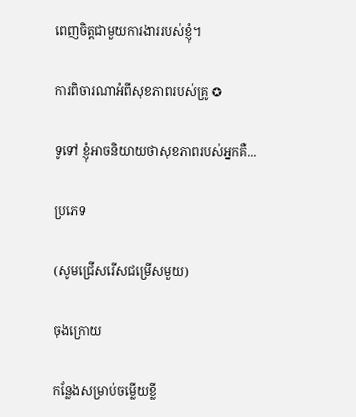ពេញចិត្តជាមួយការងាររបស់ខ្ញុំ។

ការពិចារណាអំពីសុខភាពរបស់គ្រូ ✪

ទូទៅ ខ្ញុំអាចនិយាយថាសុខភាពរបស់អ្នកគឺ...

ប្រភេទ

(សូមជ្រើសរើសជម្រើសមួយ)

ចុងក្រោយ

កន្លែងសម្រាប់ចម្លើយខ្លី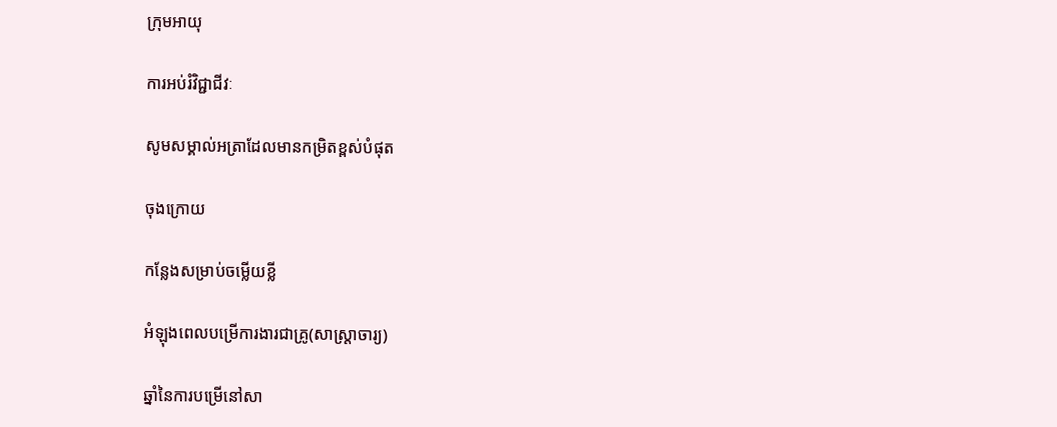ក្រុមអាយុ

ការអប់រំវិជ្ជាជីវៈ

សូមសម្គាល់អត្រាដែលមានកម្រិតខ្ពស់បំផុត

ចុងក្រោយ

កន្លែងសម្រាប់ចម្លើយខ្លី

អំឡុងពេលបម្រើការងារជាគ្រូ(សាស្ត្រាចារ្យ)

ឆ្នាំនៃការបម្រើនៅសា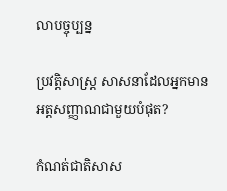លាបច្ចុប្បន្ន

ប្រវត្តិសាស្ត្រ សាសនាដែលអ្នកមានអត្តសញ្ញាណជាមួយបំផុត?

កំណត់ជាតិសាស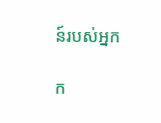ន៍របស់អ្នក

ក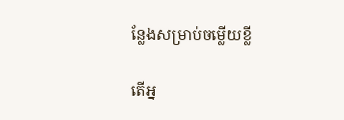ន្លែងសម្រាប់ចម្លើយខ្លី

តើអ្ន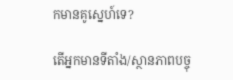កមានគូស្នេហ៍ទេ?

តើអ្នកមានទីតាំង/ស្ថានភាពបច្ចុ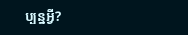ប្បន្នអ្វី?